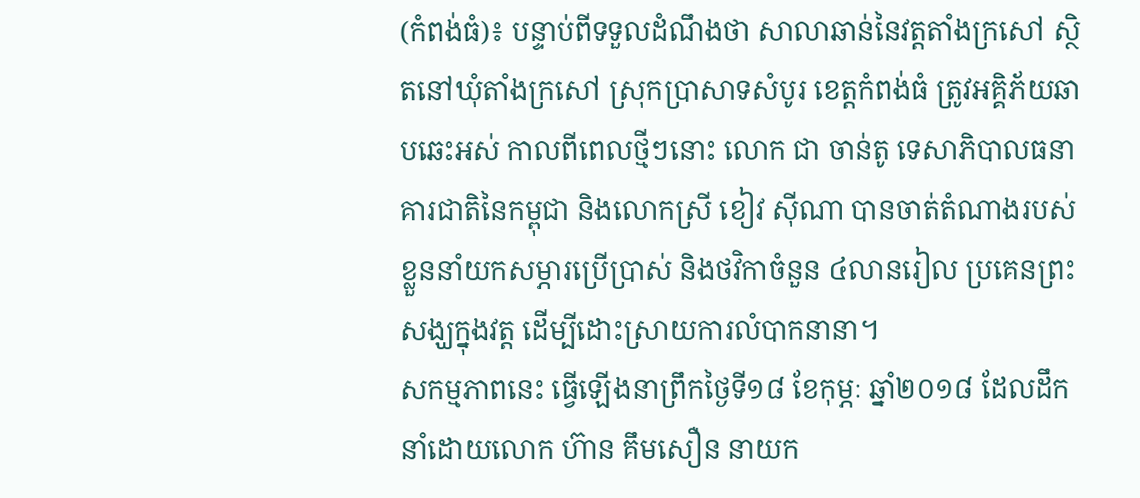(កំពង់ធំ)៖ បន្ទាប់ពីទទួលដំណឹងថា សាលាឆាន់នៃវត្តតាំងក្រសៅ ស្ថិតនៅឃុំតាំងក្រសៅ ស្រុកប្រាសាទសំបូរ ខេត្តកំពង់ធំ ត្រូវអគ្គិភ័យឆាបឆេះអស់ កាលពីពេលថ្មីៗនោះ លោក ជា ចាន់តូ ទេសាភិបាលធនាគារជាតិនៃកម្ពុជា និងលោកស្រី ខៀវ ស៊ីណា បានចាត់តំណាងរបស់ខ្លួននាំយកសម្ភារប្រើប្រាស់ និងថវិកាចំនួន ៤លានរៀល ប្រគេនព្រះសង្ឃក្នុងវត្ត ដើម្បីដោះស្រាយការលំបាកនានា។
សកម្មភាពនេះ ធ្វើឡើងនាព្រឹកថ្ងៃទី១៨ ខែកុម្ភៈ ឆ្នាំ២០១៨ ដែលដឹកនាំដោយលោក ហ៊ាន គឹមសឿន នាយក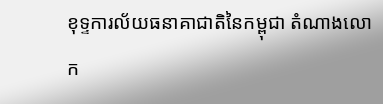ខុទ្ទការល័យធនាគាជាតិនៃកម្ពុជា តំណាងលោក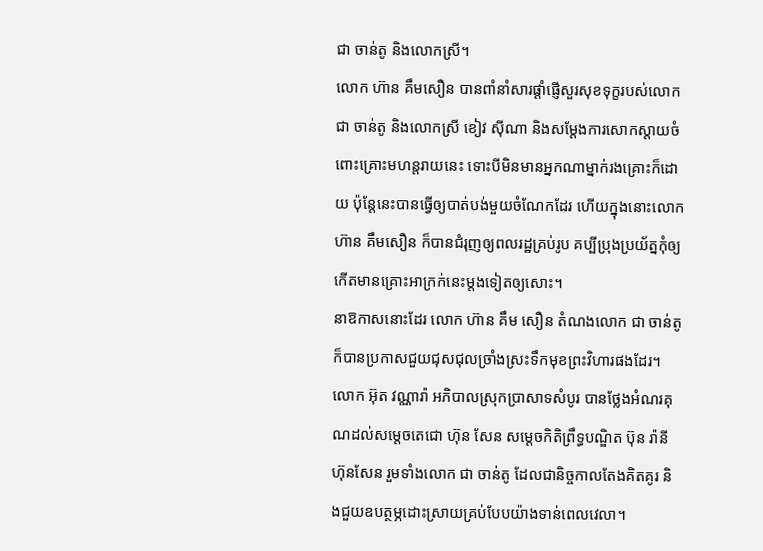ជា ចាន់តូ និងលោកស្រី។
លោក ហ៊ាន គឹមសឿន បានពាំនាំសារផ្ដាំផ្ញើសួរសុខទុក្ខរបស់លោក ជា ចាន់តូ និងលោកស្រី ខៀវ ស៊ីណា និងសម្ដែងការសោកស្ដាយចំពោះគ្រោះមហន្ដរាយនេះ ទោះបីមិនមានអ្នកណាម្នាក់រងគ្រោះក៏ដោយ ប៉ុន្ដែនេះបានធ្វើឲ្យបាត់បង់មួយចំណែកដែរ ហើយក្នុងនោះលោក ហ៊ាន គឹមសឿន ក៏បានជំរុញឲ្យពលរដ្ឋគ្រប់រូប គប្បីប្រុងប្រយ័ត្នកុំឲ្យកើតមានគ្រោះអាក្រក់នេះម្ដងទៀតឲ្យសោះ។
នាឱកាសនោះដែរ លោក ហ៊ាន គឹម សឿន តំណងលោក ជា ចាន់តូ ក៏បានប្រកាសជួយជុសជុលច្រាំងស្រះទឹកមុខព្រះវិហារផងដែរ។
លោក អ៊ុត វណ្ណារ៉ា អភិបាលស្រុកប្រាសាទសំបូរ បានថ្លែងអំណរគុណដល់សម្ដេចតេជោ ហ៊ុន សែន សម្ដេចកិតិព្រឹទ្ធបណ្ឌិត ប៊ុន រ៉ានី ហ៊ុនសែន រួមទាំងលោក ជា ចាន់តូ ដែលជានិច្ចកាលតែងគិតគូរ និងជួយឧបត្ថម្ភដោះស្រាយគ្រប់បែបយ៉ាងទាន់ពេលវេលា។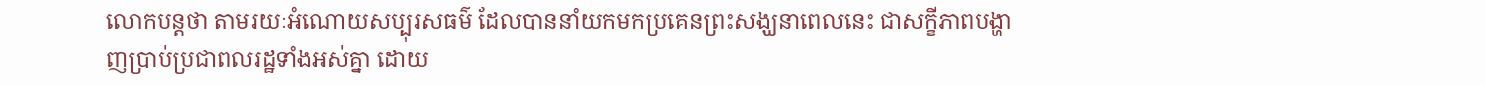លោកបន្តថា តាមរយៈអំណោយសប្បុរសធម៌ ដែលបាននាំយកមកប្រគេនព្រះសង្ឃនាពេលនេះ ជាសក្ខីភាពបង្ហាញប្រាប់ប្រជាពលរដ្ឋទាំងអស់គ្នា ដោយ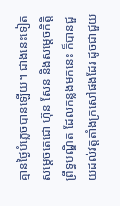គ្មានថ្ងៃបំភ្លេចបានឡើយ។ ជាងនេះទៀត សម្ដេចតេជោ ហ៊ុន សែន និងសម្ដេចកិត្តិព្រឹទ្ធបណ្ឌិត ដែលកន្លងមកនេះ ក៏បានជួយដល់វត្តតាំងក្រសៅផងដែរ ដូចជាជួយ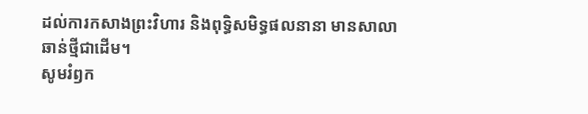ដល់ការកសាងព្រះវិហារ និងពុទ្ធិសមិទ្ធផលនានា មានសាលាឆាន់ថ្មីជាដើម។
សូមរំឭក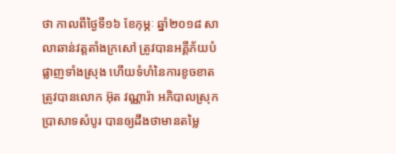ថា កាលពីថ្ងៃទី១៦ ខែកុម្ភៈ ឆ្នាំ២០១៨ សាលាឆាន់វត្តតាំងក្រសៅ ត្រូវបានអគ្គីភ័យបំផ្លាញទាំងស្រុង ហើយទំហំនៃការខូចខាត ត្រូវបានលោក អ៊ុត វណ្ណារ៉ា អភិបាលស្រុកប្រាសាទសំបូរ បានឲ្យដឹងថាមានតម្លៃ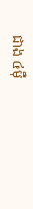ជាង ៤ម៉ឺ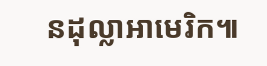នដុល្លាអាមេរិក៕